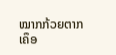ໝາກກ້ວຍຕາກເຄຶອ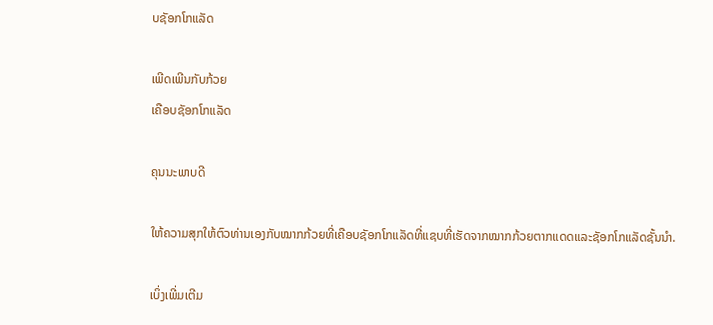ບຊັອກໂກແລັດ

ເພີດເພີນກັບກ້ວຍ
ເຄືອບຊັອກໂກແລັດ

ຄຸນນະພາບດີ

ໃຫ້ຄວາມສຸກໃຫ້ຕົວທ່ານເອງກັບໝາກກ້ວຍທີ່ເຄືອບຊັອກໂກແລັດທີ່ແຊບທີ່ເຮັດຈາກໝາກກ້ວຍຕາກແດດແລະຊັອກໂກແລັດຊັ້ນນໍາ.

ເບິ່ງເພີ່ມເຕີມ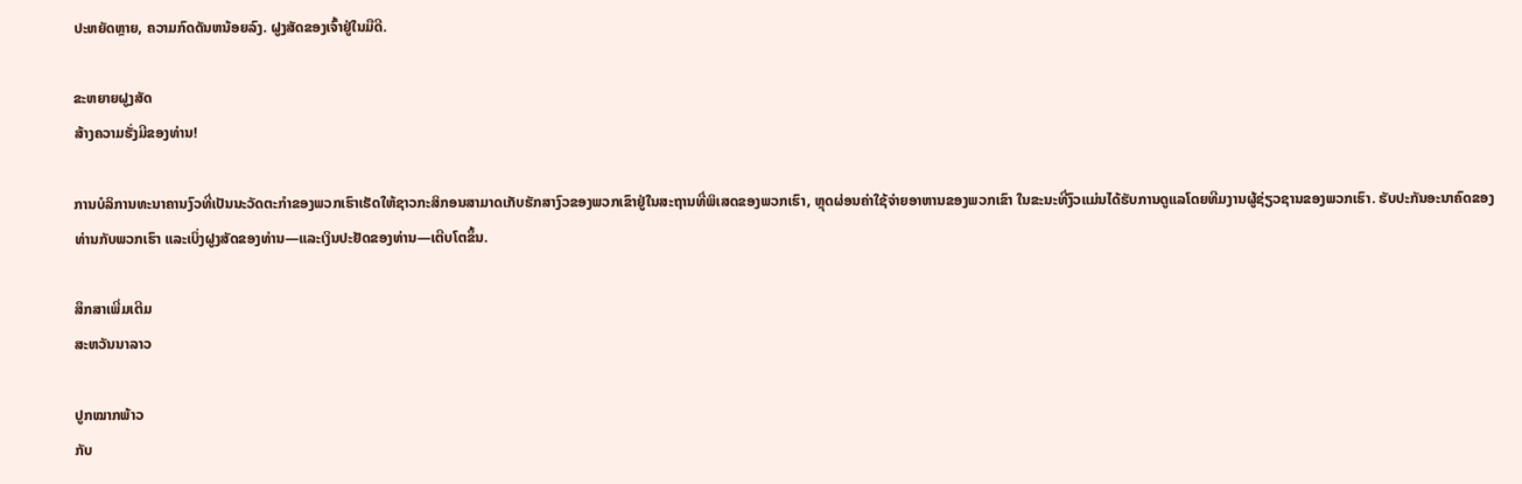ປະຫຍັດຫຼາຍ, ຄວາມກົດດັນຫນ້ອຍລົງ. ຝູງສັດຂອງເຈົ້າຢູ່ໃນມືດີ.

ຂະຫຍາຍຝູງສັດ
ສ້າງຄວາມຮັ່ງມີຂອງທ່ານ!

ການບໍລິການທະນາຄານງົວທີ່ເປັນນະວັດຕະກໍາຂອງພວກເຮົາເຮັດໃຫ້ຊາວກະສິກອນສາມາດເກັບຮັກສາງົວຂອງພວກເຂົາຢູ່ໃນສະຖານທີ່ພິເສດຂອງພວກເຮົາ, ຫຼຸດຜ່ອນຄ່າໃຊ້ຈ່າຍອາຫານຂອງພວກເຂົາ ໃນຂະນະທີ່ງົວແມ່ນໄດ້ຮັບການດູແລໂດຍທີມງານຜູ້ຊ່ຽວຊານຂອງພວກເຮົາ. ຮັບປະກັນອະນາຄົດຂອງທ່ານກັບພວກເຮົາ ແລະເບິ່ງຝູງສັດຂອງທ່ານ—ແລະເງິນປະຢັດຂອງທ່ານ—ເຕີບໂຕຂຶ້ນ.

ສຶກສາເພີ່ມເຕີມ
ສະຫວັນນາລາວ

ປູກໝາກພ້າວ
ກັບ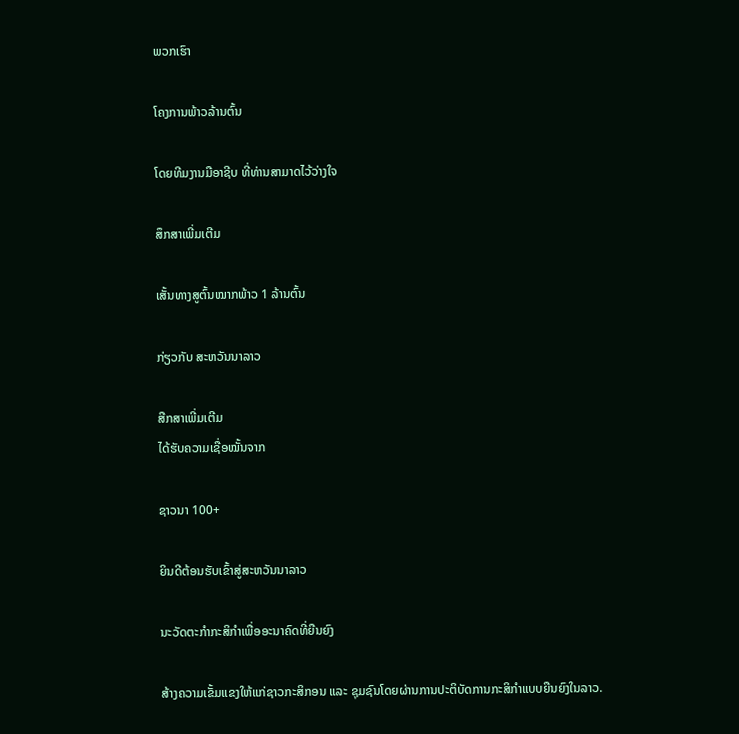ພວກເຮົາ

ໂຄງການພ້າວລ້ານຕົ້ນ

ໂດຍທີມງານມືອາຊີບ ທີ່ທ່ານສາມາດໄວ້ວ່າງໃຈ

ສຶກສາເພີ່ມເຕີມ

ເສັ້ນທາງສູຕົ້ນໝາກພ້າວ 1 ລ້ານຕົ້ນ

ກ່ຽວກັບ ສະຫວັນນາລາວ

ສືກສາເພີ່ມເຕີມ
ໄດ້ຮັບຄວາມເຊື່ອໝັ້ນຈາກ

ຊາວນາ 100+

ຍິນດີຕ້ອນຮັບເຂົ້າສູ່ສະຫວັນນາລາວ

ນະວັດຕະກໍາກະສິກຳເພື່ອອະນາຄົດທີ່ຍືນຍົງ

ສ້າງຄວາມເຂັ້ມແຂງໃຫ້ແກ່ຊາວກະສິກອນ ແລະ ຊຸມຊົນໂດຍຜ່ານການປະຕິບັດການກະສິກໍາແບບຍືນຍົງໃນລາວ.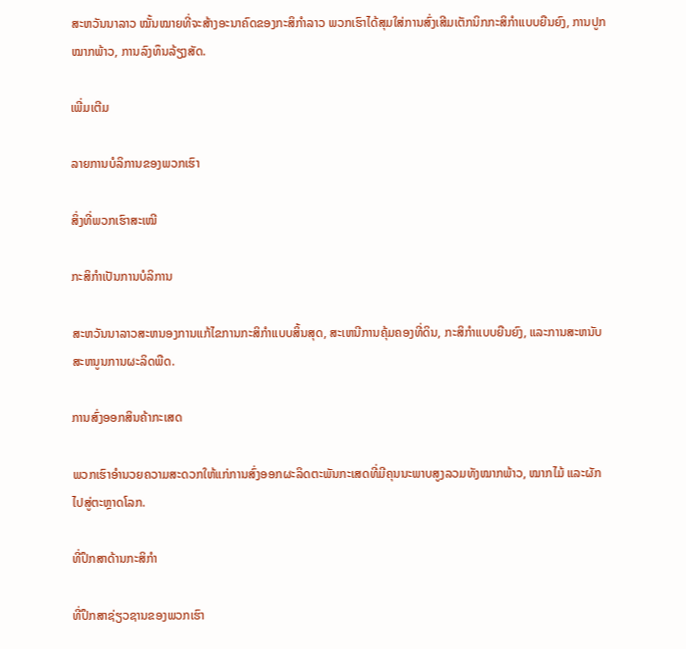ສະຫວັນນາລາວ ໝັ້ນໝາຍທີ່ຈະສ້າງອະນາຄົດຂອງກະສິກຳລາວ ພວກເຮົາໄດ້ສຸມໃສ່ການສົ່ງເສີມເຕັກນິກກະສິກຳແບບຍືນຍົງ, ການປູກໝາກພ້າວ, ການລົງທຶນລ້ຽງສັດ.

ເພີ່ມເຕີມ

ລາຍການບໍລິການຂອງພວກເຮົາ

ສິ່ງທີ່ພວກເຮົາສະເໝີ

ກະສິກໍາເປັນການບໍລິການ

ສະຫວັນນາລາວສະຫນອງການແກ້ໄຂການກະສິກໍາແບບສິ້ນສຸດ, ສະເຫນີການຄຸ້ມຄອງທີ່ດິນ, ກະສິກໍາແບບຍືນຍົງ, ແລະການສະຫນັບສະຫນູນການຜະລິດພືດ.

ການສົ່ງອອກສິນຄ້າກະເສດ

ພວກເຮົາອໍານວຍຄວາມສະດວກໃຫ້ແກ່ການສົ່ງອອກຜະລິດຕະພັນກະເສດທີ່ມີຄຸນນະພາບສູງລວມທັງໝາກພ້າວ, ໝາກໄມ້ ແລະຜັກໄປສູ່ຕະຫຼາດໂລກ.

ທີ່ປຶກສາດ້ານກະສິກໍາ

ທີ່ປຶກສາຊ່ຽວຊານຂອງພວກເຮົາ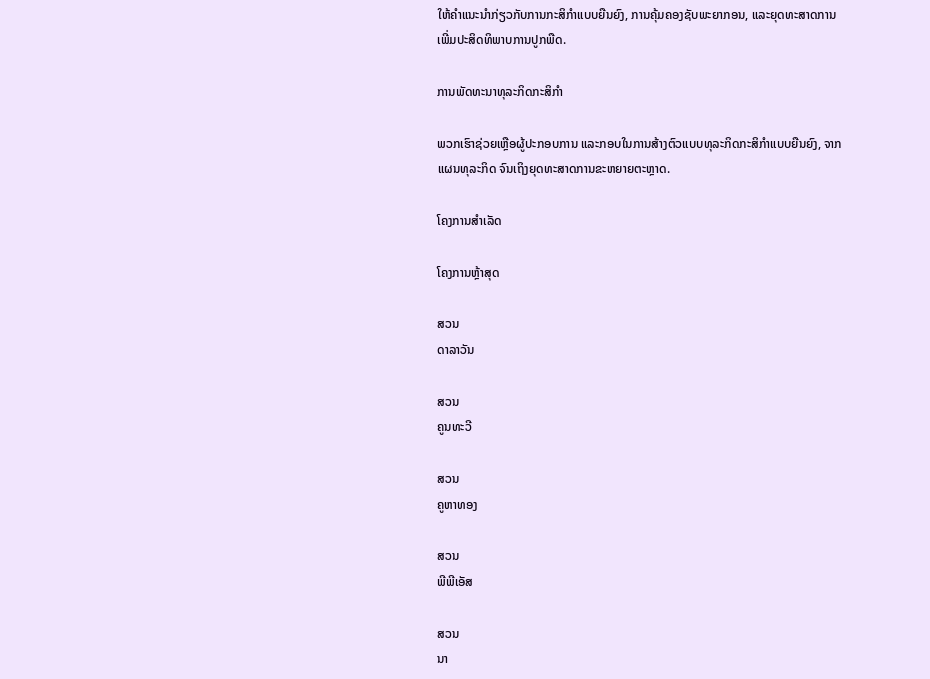ໃຫ້ຄໍາແນະນໍາກ່ຽວກັບການກະສິກໍາແບບຍືນຍົງ, ການຄຸ້ມຄອງຊັບພະຍາກອນ, ແລະຍຸດທະສາດການເພີ່ມປະສິດທິພາບການປູກພືດ.

ການພັດທະນາທຸລະກິດກະສິກໍາ

ພວກເຮົາຊ່ວຍເຫຼືອຜູ້ປະກອບການ ແລະກອບໃນການສ້າງຕົວແບບທຸລະກິດກະສິກຳແບບຍືນຍົງ, ຈາກແຜນທຸລະກິດ ຈົນເຖິງຍຸດທະສາດການຂະຫຍາຍຕະຫຼາດ.

ໂຄງການສໍາເລັດ

ໂຄງການຫຼ້າສຸດ

ສວນ
ດາລາວັນ

ສວນ
ຄູນທະວີ

ສວນ
ຄູຫາທອງ

ສວນ
ພີພີເອັສ

ສວນ
ນາ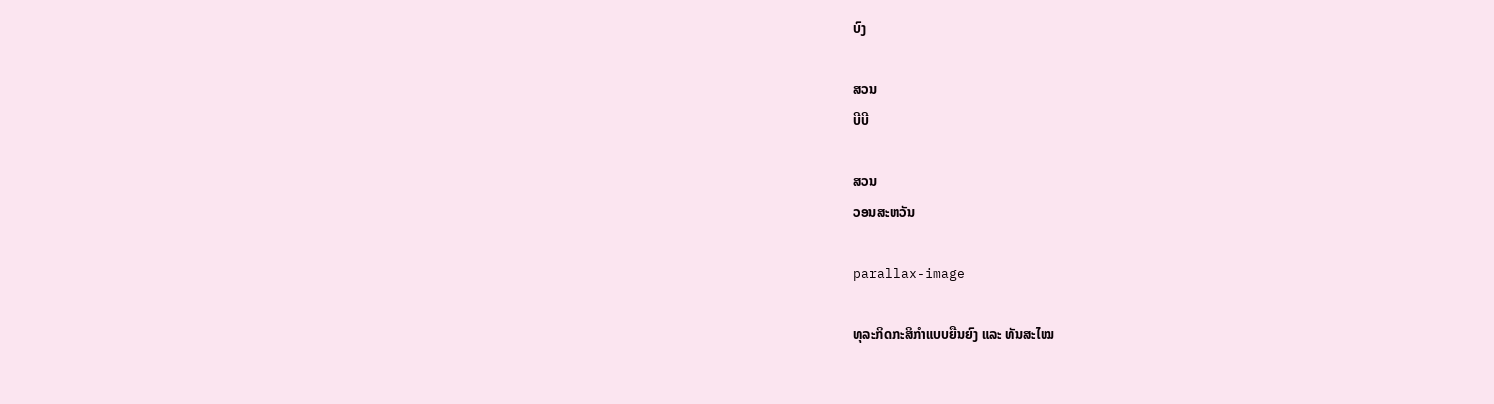ບົງ

ສວນ
ບີບີ

ສວນ
ວອນສະຫວັນ

parallax-image

ທຸລະກິດກະສິກຳແບບຍືນຍົງ ແລະ ທັນສະໄໝ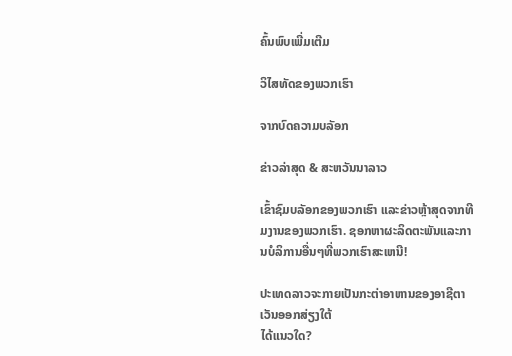ຄົ້ນພົບເພີ່ມເຕີມ

ວິໄສທັດຂອງພວກເຮົາ

ຈາກບົດຄວາມບລັອກ

ຂ່າວລ່າສຸດ & ສະຫວັນນາລາວ

ເຂົ້າຊົມບລັອກຂອງພວກເຮົາ ແລະຂ່າວຫຼ້າສຸດຈາກທີມງານຂອງພວກເຮົາ. ຊອກຫາຜະລິດຕະພັນແລະການບໍລິການອື່ນໆທີ່ພວກເຮົາສະເຫນີ!

ປະເທດລາວຈະກາຍເປັນກະຕ່າອາຫານຂອງອາຊີຕາເວັນອອກສ່ຽງໃຕ້
ໄດ້ແນວໃດ?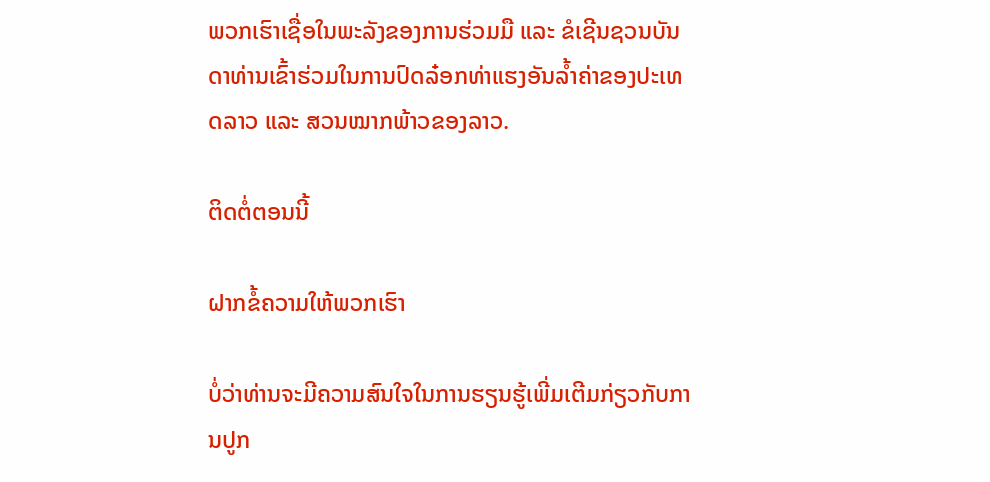ພວກເຮົາເຊື່ອໃນພະລັງຂອງການຮ່ວມມື ແລະ ຂໍເຊີນຊວນບັນດາທ່ານເຂົ້າຮ່ວມໃນການປົດລ໋ອກທ່າແຮງອັນລໍ້າຄ່າຂອງປະເທດລາວ ແລະ ສວນໝາກພ້າວຂອງລາວ.

ຕິດຕໍ່ຕອນນີ້

ຝາກຂໍ້ຄວາມໃຫ້ພວກເຮົາ

ບໍ່ວ່າທ່ານຈະມີຄວາມສົນໃຈໃນການຮຽນຮູ້ເພີ່ມເຕີມກ່ຽວກັບການປູກ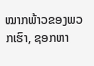ໝາກພ້າວຂອງພວກເຮົາ, ຊອກຫາ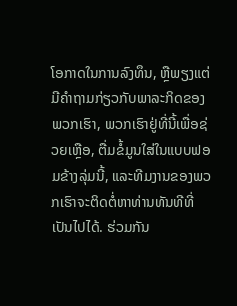ໂອກາດໃນການລົງທຶນ, ຫຼືພຽງແຕ່ມີຄໍາຖາມກ່ຽວກັບພາລະກິດຂອງພວກເຮົາ, ພວກເຮົາຢູ່ທີ່ນີ້ເພື່ອຊ່ວຍເຫຼືອ, ຕື່ມຂໍ້ມູນໃສ່ໃນແບບຟອມຂ້າງລຸ່ມນີ້, ແລະທີມງານຂອງພວກເຮົາຈະຕິດຕໍ່ຫາທ່ານທັນທີທີ່ເປັນໄປໄດ້. ຮ່ວມກັນ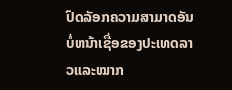ປົດລັອກຄວາມສາມາດອັນບໍ່ຫນ້າເຊື່ອຂອງປະເທດລາວແລະໝາກ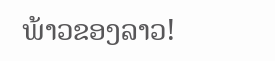ພ້າວຂອງລາວ!